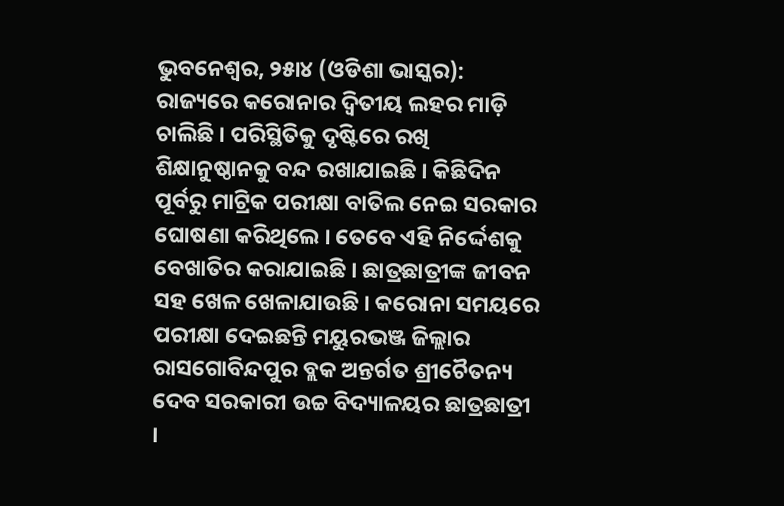ଭୁବନେଶ୍ୱର, ୨୫ା୪ (ଓଡିଶା ଭାସ୍କର): ରାଜ୍ୟରେ କରୋନାର ଦ୍ୱିତୀୟ ଲହର ମାଡ଼ି ଚାଲିଛି । ପରିସ୍ଥିତିକୁ ଦୃଷ୍ଟିରେ ରଖି ଶିକ୍ଷାନୁଷ୍ଠାନକୁ ବନ୍ଦ ରଖାଯାଇଛି । କିଛିଦିନ ପୂର୍ବରୁ ମାଟ୍ରିକ ପରୀକ୍ଷା ବାତିଲ ନେଇ ସରକାର ଘୋଷଣା କରିଥିଲେ । ତେବେ ଏହି ନିର୍ଦ୍ଦେଶକୁ ବେଖାତିର କରାଯାଇଛି । ଛାତ୍ରଛାତ୍ରୀଙ୍କ ଜୀବନ ସହ ଖେଳ ଖେଳାଯାଉଛି । କରୋନା ସମୟରେ ପରୀକ୍ଷା ଦେଇଛନ୍ତି ମୟୁରଭଞ୍ଜ ଜିଲ୍ଲାର ରାସଗୋବିନ୍ଦପୁର ବ୍ଲକ ଅନ୍ତର୍ଗତ ଶ୍ରୀଚୈତନ୍ୟ ଦେବ ସରକାରୀ ଉଚ୍ଚ ବିଦ୍ୟାଳୟର ଛାତ୍ରଛାତ୍ରୀ ।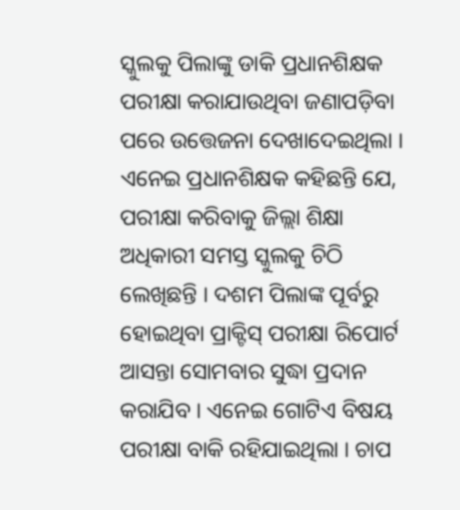ସ୍କୁଲକୁ ପିଲାଙ୍କୁ ଡାକି ପ୍ରଧାନଶିକ୍ଷକ ପରୀକ୍ଷା କରାଯାଉଥିବା ଜଣାପଡ଼ିବା ପରେ ଉତ୍ତେଜନା ଦେଖାଦେଇଥିଲା ।
ଏନେଇ ପ୍ରଧାନଶିକ୍ଷକ କହିଛନ୍ତି ଯେ, ପରୀକ୍ଷା କରିବାକୁ ଜିଲ୍ଲା ଶିକ୍ଷା ଅଧିକାରୀ ସମସ୍ତ ସ୍କୁଲକୁ ଚିଠି ଲେଖିଛନ୍ତି । ଦଶମ ପିଲାଙ୍କ ପୂର୍ବରୁ ହୋଇଥିବା ପ୍ରାକ୍ଟିସ୍ ପରୀକ୍ଷା ରିପୋର୍ଟ ଆସନ୍ତା ସୋମବାର ସୁଦ୍ଧା ପ୍ରଦାନ କରାଯିବ । ଏନେଇ ଗୋଟିଏ ବିଷୟ ପରୀକ୍ଷା ବାକି ରହିଯାଇଥିଲା । ଚାପ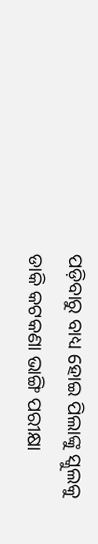ପଡ଼ିବାରୁ ବାଧ୍ୟ ହୋଇ ପିଲାଙ୍କୁ ସ୍କୁଲକୁ ଡାକି କଟକଣା ଭାଙ୍ଗି ପରୀକ୍ଷା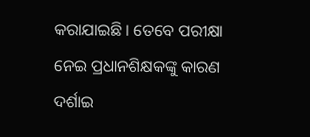କରାଯାଇଛି । ତେବେ ପରୀକ୍ଷା ନେଇ ପ୍ରଧାନଶିକ୍ଷକଙ୍କୁ କାରଣ ଦର୍ଶାଇ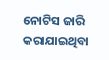ନୋଟିସ ଜାରି କରାଯାଇଥିବା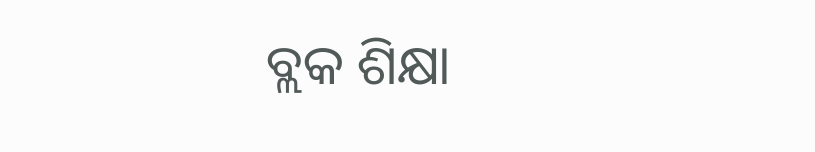ବ୍ଲକ ଶିକ୍ଷା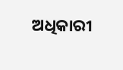ଅଧିକାରୀ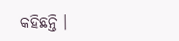କହିଛନ୍ତି ।